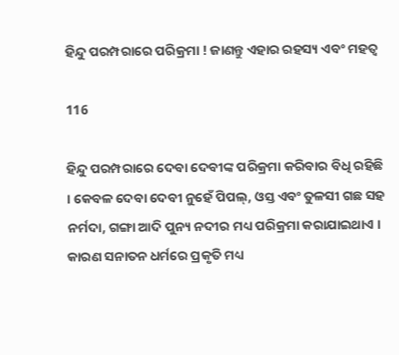ହିନ୍ଦୁ ପରମ୍ପରାରେ ପରିକ୍ରମା ! ଜାଣନ୍ତୁ ଏହାର ରହସ୍ୟ ଏବଂ ମହତ୍ୱ

116

ହିନ୍ଦୁ ପରମ୍ପରାରେ ଦେବା ଦେବୀଙ୍କ ପରିକ୍ରମା କରିବାର ବିଧି ରହିଛି । କେବଳ ଦେବା ଦେବୀ ନୁହେଁ ପିପଲ୍, ଓସ୍ତ ଏବଂ ତୁଳସୀ ଗଛ ସହ ନର୍ମଦା, ଗଙ୍ଗା ଆଦି ପୁନ୍ୟ ନଦୀର ମଧ୍ୟ ପରିକ୍ରମା କରାଯାଇଥାଏ । କାରଣ ସନାତନ ଧର୍ମରେ ପ୍ରକୃତି ମଧ୍ୟ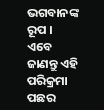ଭଗବାନଙ୍କ ରୂପ । ଏବେ ଜାଣନ୍ତୁ ଏହି ପରିକ୍ରମା ପଛର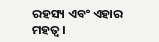ରହସ୍ୟ ଏବଂ ଏହାର ମହତ୍ୱ ।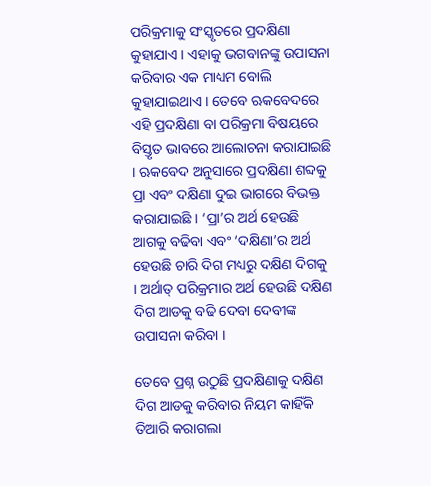ପରିକ୍ରମାକୁ ସଂସ୍କୃତରେ ପ୍ରଦକ୍ଷିଣା କୁହାଯାଏ । ଏହାକୁ ଭଗବାନଙ୍କୁ ଉପାସନା କରିବାର ଏକ ମାଧ୍ୟମ ବୋଲି କୁହାଯାଇଥାଏ । ତେବେ ଋକବେଦରେ ଏହି ପ୍ରଦକ୍ଷିଣା ବା ପରିକ୍ରମା ବିଷୟରେ ବିସ୍ତୃତ ଭାବରେ ଆଲୋଚନା କରାଯାଇଛି । ଋକବେଦ ଅନୁସାରେ ପ୍ରଦକ୍ଷିଣା ଶବ୍ଦକୁ ପ୍ରା ଏବଂ ଦକ୍ଷିଣା ଦୁଇ ଭାଗରେ ବିଭକ୍ତ କରାଯାଇଛି । ‘ପ୍ରା’ର ଅର୍ଥ ହେଉଛି ଆଗକୁ ବଢିବା ଏବଂ ‘ଦକ୍ଷିଣା’ର ଅର୍ଥ ହେଉଛି ଚାରି ଦିଗ ମଧ୍ୟରୁ ଦକ୍ଷିଣ ଦିଗକୁ । ଅର୍ଥାତ୍ ପରିକ୍ରମାର ଅର୍ଥ ହେଉଛି ଦକ୍ଷିଣ ଦିଗ ଆଡକୁ ବଢି ଦେବା ଦେବୀଙ୍କ ଉପାସନା କରିବା ।

ତେବେ ପ୍ରଶ୍ନ ଉଠୁଛି ପ୍ରଦକ୍ଷିଣାକୁ ଦକ୍ଷିଣ ଦିଗ ଆଡକୁ କରିବାର ନିୟମ କାହିଁକି ତିଆରି କରାଗଲା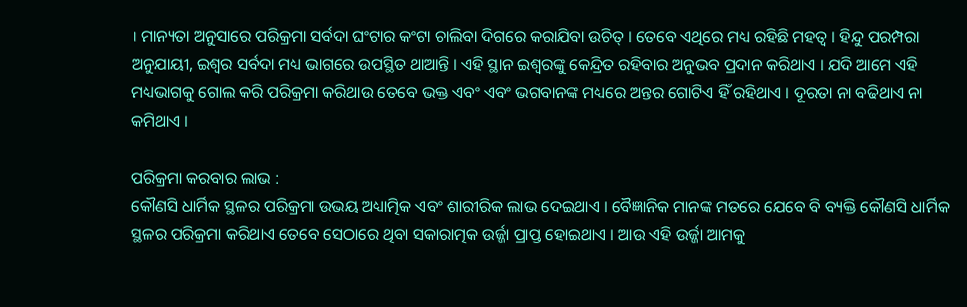। ମାନ୍ୟତା ଅନୁସାରେ ପରିକ୍ରମା ସର୍ବଦା ଘଂଟାର କଂଟା ଚାଲିବା ଦିଗରେ କରାଯିବା ଉଚିତ୍ । ତେବେ ଏଥିରେ ମଧ୍ୟ ରହିଛି ମହତ୍ୱ । ହିନ୍ଦୁ ପରମ୍ପରା ଅନୁଯାୟୀ, ଇଶ୍ୱର ସର୍ବଦା ମଧ୍ୟ ଭାଗରେ ଉପସ୍ଥିତ ଥାଆନ୍ତି । ଏହି ସ୍ଥାନ ଇଶ୍ୱରଙ୍କୁ କେନ୍ଦ୍ରିତ ରହିବାର ଅନୁଭବ ପ୍ରଦାନ କରିଥାଏ । ଯଦି ଆମେ ଏହି ମଧ୍ୟଭାଗକୁ ଗୋଲ କରି ପରିକ୍ରମା କରିଥାଉ ତେବେ ଭକ୍ତ ଏବଂ ଏବଂ ଭଗବାନଙ୍କ ମଧ୍ୟରେ ଅନ୍ତର ଗୋଟିଏ ହିଁ ରହିଥାଏ । ଦୂରତା ନା ବଢିଥାଏ ନା କମିଥାଏ ।

ପରିକ୍ରମା କରବାର ଲାଭ :
କୌଣସି ଧାର୍ମିକ ସ୍ଥଳର ପରିକ୍ରମା ଉଭୟ ଅଧ୍ୟାତ୍ମିକ ଏବଂ ଶାରୀରିକ ଲାଭ ଦେଇଥାଏ । ବୈଜ୍ଞାନିକ ମାନଙ୍କ ମତରେ ଯେବେ ବି ବ୍ୟକ୍ତି କୌଣସି ଧାର୍ମିକ ସ୍ଥଳର ପରିକ୍ରମା କରିଥାଏ ତେବେ ସେଠାରେ ଥିବା ସକାରାତ୍ମକ ଉର୍ଜ୍ଜା ପ୍ରାପ୍ତ ହୋଇଥାଏ । ଆଉ ଏହି ଉର୍ଜ୍ଜା ଆମକୁ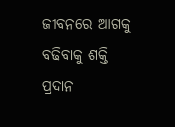ଜୀବନରେ ଆଗକୁ ବଢିବାକୁ ଶକ୍ତି ପ୍ରଦାନ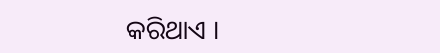କରିଥାଏ ।